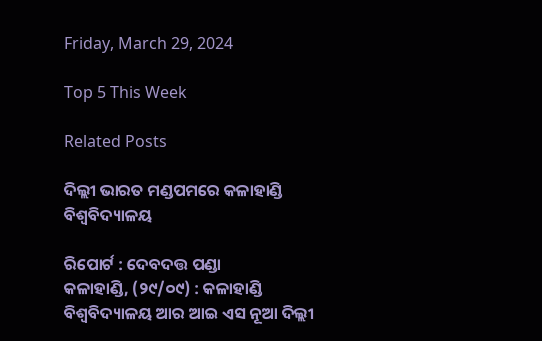Friday, March 29, 2024

Top 5 This Week

Related Posts

ଦିଲ୍ଲୀ ଭାରତ ମଣ୍ଡପମରେ କଳାହାଣ୍ଡି ବିଶ୍ୱବିଦ୍ୟାଳୟ

ରିପୋର୍ଟ : ଦେବଦତ୍ତ ପଣ୍ଡା
କଳାହାଣ୍ଡି, (୨୯/୦୯) : କଳାହାଣ୍ଡି ବିଶ୍ଵବିଦ୍ୟାଳୟ ଆର ଆଇ ଏସ ନୂଆ ଦିଲ୍ଲୀ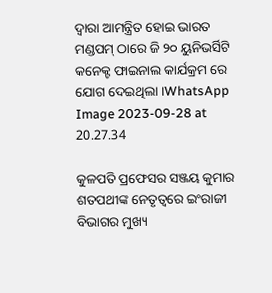ଦ୍ଵାରା ଆମନ୍ତ୍ରିତ ହୋଇ ଭାରତ ମଣ୍ଡପମ୍ ଠାରେ ଜି ୨୦ ୟୁନିଭର୍ସିଟି କନେକ୍ଟ ଫାଇନାଲ କାର୍ଯକ୍ରମ ରେ ଯୋଗ ଦେଇଥିଲା ।WhatsApp Image 2023-09-28 at 20.27.34

କୁଳପତି ପ୍ରଫେସର ସଞ୍ଜୟ କୁମାର ଶତପଥୀଙ୍କ ନେତୃତ୍ୱରେ ଇଂରାଜୀ ବିଭାଗର ମୁଖ୍ୟ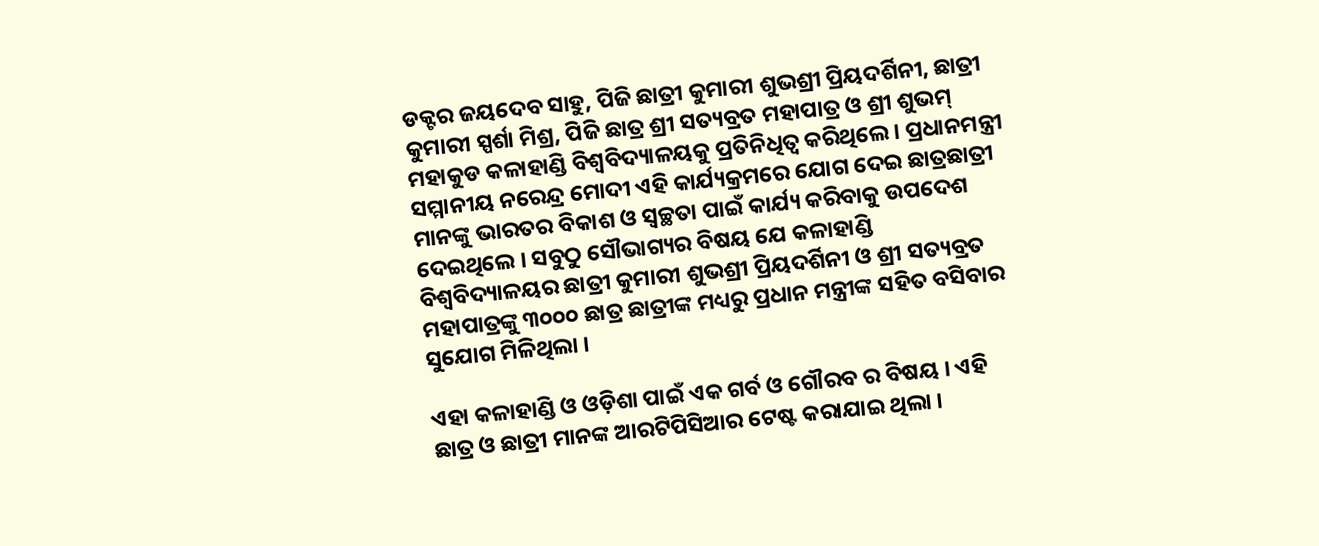ଡକ୍ଟର ଜୟଦେବ ସାହୁ, ପିଜି ଛାତ୍ରୀ କୁମାରୀ ଶୁଭଶ୍ରୀ ପ୍ରିୟଦର୍ଶିନୀ, ଛାତ୍ରୀ କୁମାରୀ ସ୍ପର୍ଶା ମିଶ୍ର, ପିଜି ଛାତ୍ର ଶ୍ରୀ ସତ୍ୟବ୍ରତ ମହାପାତ୍ର ଓ ଶ୍ରୀ ଶୁଭମ୍ ମହାକୁଡ କଳାହାଣ୍ଡି ବିଶ୍ବବିଦ୍ୟାଳୟକୁ ପ୍ରତିନିଧିତ୍ଵ କରିଥିଲେ । ପ୍ରଧାନମନ୍ତ୍ରୀ ସମ୍ମାନୀୟ ନରେନ୍ଦ୍ର ମୋଦୀ ଏହି କାର୍ଯ୍ୟକ୍ରମରେ ଯୋଗ ଦେଇ ଛାତ୍ରଛାତ୍ରୀ ମାନଙ୍କୁ ଭାରତର ବିକାଶ ଓ ସ୍ବଚ୍ଛତା ପାଇଁ କାର୍ଯ୍ୟ କରିବାକୁ ଉପଦେଶ ଦେଇଥିଲେ । ସବୁଠୁ ସୌଭାଗ୍ୟର ବିଷୟ ଯେ କଳାହାଣ୍ଡି ବିଶ୍ଵବିଦ୍ୟାଳୟର ଛାତ୍ରୀ କୁମାରୀ ଶୁଭଶ୍ରୀ ପ୍ରିୟଦର୍ଶିନୀ ଓ ଶ୍ରୀ ସତ୍ୟବ୍ରତ ମହାପାତ୍ରଙ୍କୁ ୩୦୦୦ ଛାତ୍ର ଛାତ୍ରୀଙ୍କ ମଧ୍ୟରୁ ପ୍ରଧାନ ମନ୍ତ୍ରୀଙ୍କ ସହିତ ବସିବାର ସୁଯୋଗ ମିଳିଥିଲା ।

ଏହା କଳାହାଣ୍ଡି ଓ ଓଡ଼ିଶା ପାଇଁ ଏକ ଗର୍ବ ଓ ଗୌରବ ର ବିଷୟ । ଏହି ଛାତ୍ର ଓ ଛାତ୍ରୀ ମାନଙ୍କ ଆରଟିପିସିଆର ଟେଷ୍ଟ କରାଯାଇ ଥିଲା ।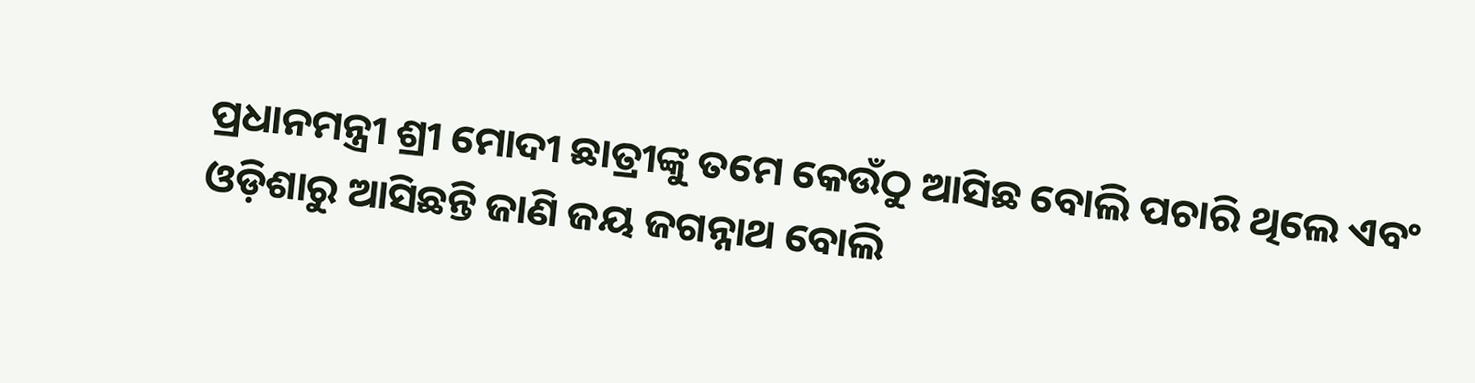ପ୍ରଧାନମନ୍ତ୍ରୀ ଶ୍ରୀ ମୋଦୀ ଛାତ୍ରୀଙ୍କୁ ତମେ କେଉଁଠୁ ଆସିଛ ବୋଲି ପଚାରି ଥିଲେ ଏବଂ ଓଡ଼ିଶାରୁ ଆସିଛନ୍ତି ଜାଣି ଜୟ ଜଗନ୍ନାଥ ବୋଲି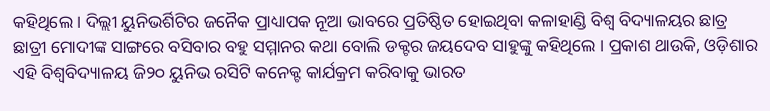କହିଥିଲେ । ଦିଲ୍ଲୀ ୟୁନିଭର୍ଶିଟିର ଜନୈକ ପ୍ରାଧ୍ୟାପକ ନୂଆ ଭାବରେ ପ୍ରତିଷ୍ଠିତ ହୋଇଥିବା କଳାହାଣ୍ଡି ବିଶ୍ଵ ବିଦ୍ୟାଳୟର ଛାତ୍ର ଛାତ୍ରୀ ମୋଦୀଙ୍କ ସାଙ୍ଗରେ ବସିବାର ବହୁ ସମ୍ମାନର କଥା ବୋଲି ଡକ୍ଟର ଜୟଦେବ ସାହୁଙ୍କୁ କହିଥିଲେ । ପ୍ରକାଶ ଥାଉକି, ଓଡ଼ିଶାର ଏହି ବିଶ୍ଵବିଦ୍ୟାଳୟ ଜି୨୦ ୟୁନିଭ ରସିଟି କନେକ୍ଟ କାର୍ଯକ୍ରମ କରିବାକୁ ଭାରତ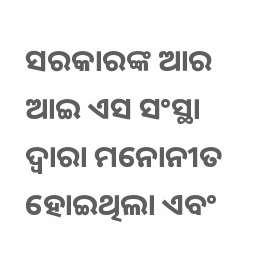ସରକାରଙ୍କ ଆର ଆଇ ଏସ ସଂସ୍ଥା ଦ୍ଵାରା ମନୋନୀତ ହୋଇଥିଲା ଏବଂ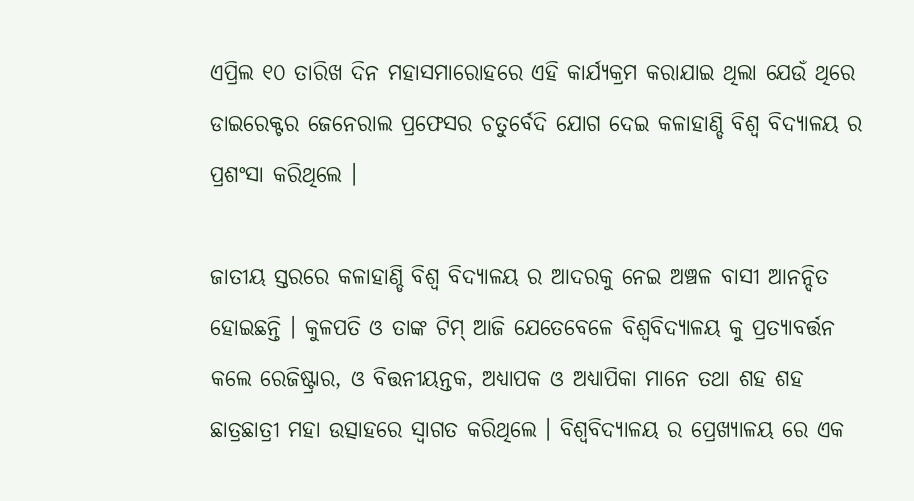ଏପ୍ରିଲ ୧୦ ତାରିଖ ଦିନ ମହାସମାରୋହରେ ଏହି କାର୍ଯ୍ୟକ୍ରମ କରାଯାଇ ଥିଲା ଯେଉଁ ଥିରେ ଡାଇରେକ୍ଟର ଜେନେରାଲ ପ୍ରଫେସର ଚତୁର୍ବେଦି ଯୋଗ ଦେଇ କଳାହାଣ୍ଡି ବିଶ୍ଵ ବିଦ୍ୟାଳୟ ର ପ୍ରଶଂସା କରିଥିଲେ ।

ଜାତୀୟ ସ୍ତରରେ କଳାହାଣ୍ଡି ବିଶ୍ଵ ବିଦ୍ୟାଳୟ ର ଆଦରକୁ ନେଇ ଅଞ୍ଚଳ ବାସୀ ଆନନ୍ଦିତ ହୋଇଛନ୍ତି । କୁଳପତି ଓ ତାଙ୍କ ଟିମ୍ ଆଜି ଯେତେବେଳେ ବିଶ୍ୱବିଦ୍ୟାଳୟ କୁ ପ୍ରତ୍ୟାବର୍ତ୍ତନ କଲେ ରେଜିଷ୍ଟ୍ରାର, ଓ ବିତ୍ତନୀୟନ୍ତକ, ଅଧ୍ୟାପକ ଓ ଅଧ୍ୟାପିକା ମାନେ ତଥା ଶହ ଶହ ଛାତ୍ରଛାତ୍ରୀ ମହା ଉତ୍ସାହରେ ସ୍ବାଗତ କରିଥିଲେ । ବିଶ୍ୱବିଦ୍ୟାଳୟ ର ପ୍ରେଖ୍ୟାଳୟ ରେ ଏକ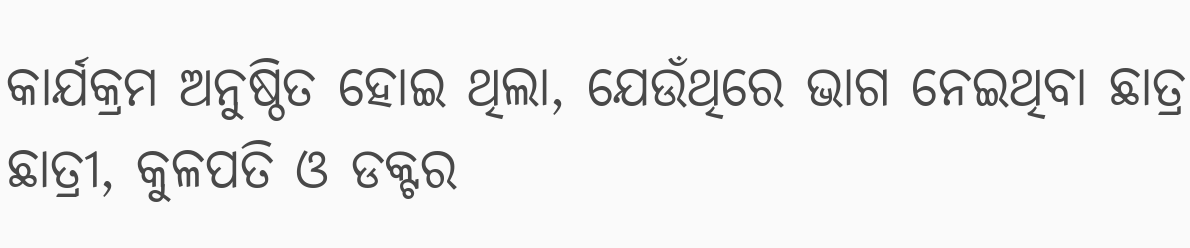କାର୍ଯକ୍ରମ ଅନୁଷ୍ଠିତ ହୋଇ ଥିଲା, ଯେଉଁଥିରେ ଭାଗ ନେଇଥିବା ଛାତ୍ର ଛାତ୍ରୀ, କୁଳପତି ଓ ଡକ୍ଟର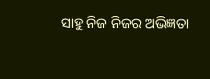ସାହୁ ନିଜ ନିଜର ଅଭିଜ୍ଞତା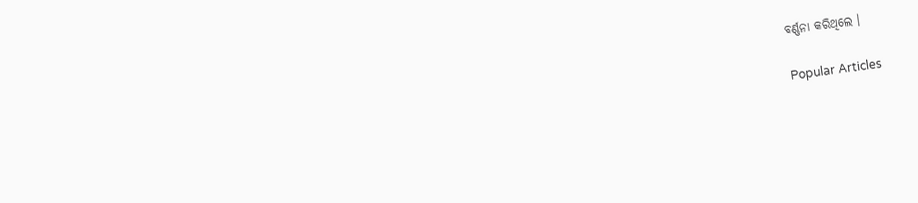ବର୍ଣ୍ଣନା କରିଥିଲେ ।

Popular Articles